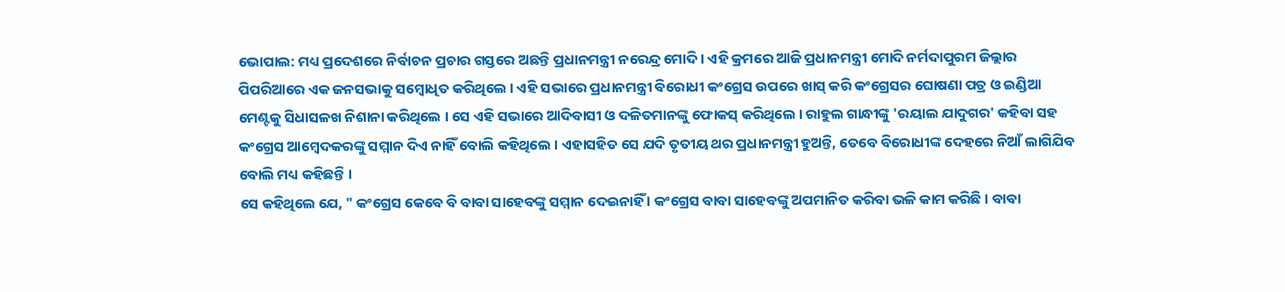ଭୋପାଲ: ମଧ୍ୟ ପ୍ରଦେଶରେ ନିର୍ବାଚନ ପ୍ରଚାର ଗସ୍ତରେ ଅଛନ୍ତି ପ୍ରଧାନମନ୍ତ୍ରୀ ନରେନ୍ଦ୍ର ମୋଦି । ଏହି କ୍ରମରେ ଆଜି ପ୍ରଧାନମନ୍ତ୍ରୀ ମୋଦି ନର୍ମଦାପୁରମ ଜିଲ୍ଲାର ପିପରିଆରେ ଏକ ଜନସଭାକୁ ସମ୍ବୋଧିତ କରିଥିଲେ । ଏହି ସଭାରେ ପ୍ରଧାନମନ୍ତ୍ରୀ ବିରୋଧୀ କଂଗ୍ରେସ ଉପରେ ଖାସ୍ କରି କଂଗ୍ରେସର ଘୋଷଣା ପତ୍ର ଓ ଇଣ୍ଡିଆ ମେଣ୍ଟକୁ ସିଧାସଳଖ ନିଶାନା କରିଥିଲେ । ସେ ଏହି ସଭାରେ ଆଦିବାସୀ ଓ ଦଳିତମାନଙ୍କୁ ଫୋକସ୍ କରିଥିଲେ । ରାହୁଲ ଗାନ୍ଧୀଙ୍କୁ 'ରୟାଲ ଯାଦୁଗର' କହିବା ସହ କଂଗ୍ରେସ ଆମ୍ବେଦକରଙ୍କୁ ସମ୍ମାନ ଦିଏ ନାହିଁ ବୋଲି କହିଥିଲେ । ଏହାସହିତ ସେ ଯଦି ତୃତୀୟ ଥର ପ୍ରଧାନମନ୍ତ୍ରୀ ହୁଅନ୍ତି, ତେବେ ବିରୋଧୀଙ୍କ ଦେହରେ ନିଆଁ ଲାଗିଯିବ ବୋଲି ମଧ୍ୟ କହିଛନ୍ତି ।
ସେ କହିଥିଲେ ଯେ, " କଂଗ୍ରେସ କେବେ ବି ବାବା ସାହେବଙ୍କୁ ସମ୍ମାନ ଦେଇନାହିଁ । କଂଗ୍ରେସ ବାବା ସାହେବଙ୍କୁ ଅପମାନିତ କରିବା ଭଳି କାମ କରିଛି । ବାବା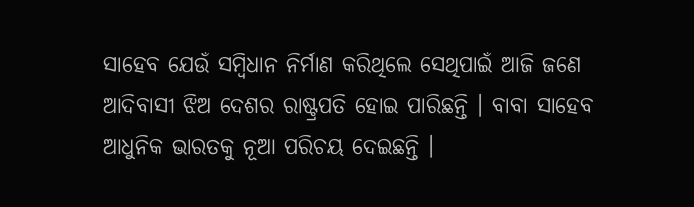ସାହେବ ଯେଉଁ ସମ୍ବିଧାନ ନିର୍ମାଣ କରିଥିଲେ ସେଥିପାଇଁ ଆଜି ଜଣେ ଆଦିବାସୀ ଝିଅ ଦେଶର ରାଷ୍ଟ୍ରପତି ହୋଇ ପାରିଛନ୍ତି । ବାବା ସାହେବ ଆଧୁନିକ ଭାରତକୁ ନୂଆ ପରିଚୟ ଦେଇଛନ୍ତି ।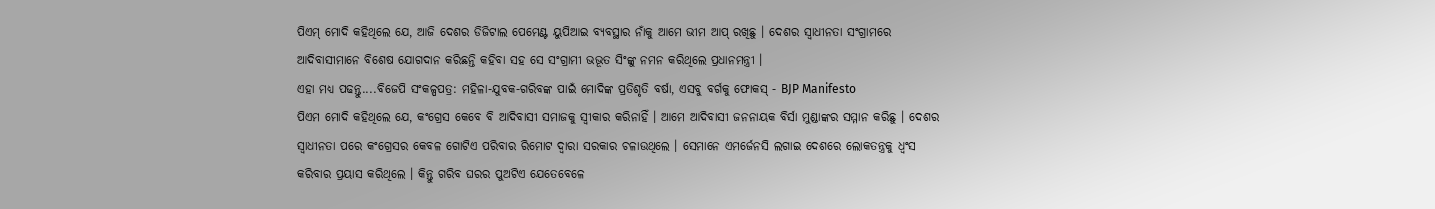ପିଏମ୍ ମୋଦି କହିଥିଲେ ଯେ, ଆଜି ଦେଶର ଡିଜିଟାଲ ପେମେଣ୍ଟ ୟୁପିଆଇ ବ୍ୟବସ୍ଥାର ନାଁକୁ ଆମେ ଭୀମ ଆପ୍ ରଖିଛୁ । ଦେଶର ସ୍ବାଧୀନତା ସଂଗ୍ରାମରେ ଆଦିବାସୀମାନେ ବିଶେଷ ଯୋଗଦାନ କରିଛନ୍ତି କହିବା ସହ ସେ ସଂଗ୍ରାମୀ ଭଭୂତ ସିଂଙ୍କୁ ନମନ କରିଥିଲେ ପ୍ରଧାନମନ୍ତ୍ରୀ ।
ଏହା ମଧ୍ୟ ପଢନ୍ତୁ....ବିଜେପି ସଂକଳ୍ପପତ୍ର: ମହିଳା-ଯୁବକ-ଗରିବଙ୍କ ପାଇଁ ମୋଦିଙ୍କ ପ୍ରତିଶୃତି ବର୍ଷା, ଏସବୁ ବର୍ଗକୁ ଫୋକସ୍ - BJP Manifesto
ପିଏମ ମୋଦି କହିଥିଲେ ଯେ, କଂଗ୍ରେସ କେବେ ବି ଆଦିବାସୀ ସମାଜକୁ ସ୍ବୀକାର କରିନାହିଁ । ଆମେ ଆଦିବାସୀ ଜନନାୟକ ବିର୍ସା ମୁଣ୍ଡାଙ୍କର ସମ୍ମାନ କରିଛୁ । ଦେଶର ସ୍ବାଧୀନତା ପରେ କଂଗ୍ରେସର କେବଳ ଗୋଟିଏ ପରିବାର ରିମୋଟ ଦ୍ବାରା ସରକାର ଚଳାଉଥିଲେ । ସେମାନେ ଏମର୍ଜେନସି ଲଗାଇ ଦେଶରେ ଲୋକତନ୍ତ୍ରକୁ ଧ୍ବଂସ କରିବାର ପ୍ରୟାସ କରିଥିଲେ । କିନ୍ତୁ ଗରିବ ଘରର ପୁଅଟିଏ ଯେତେବେଳେ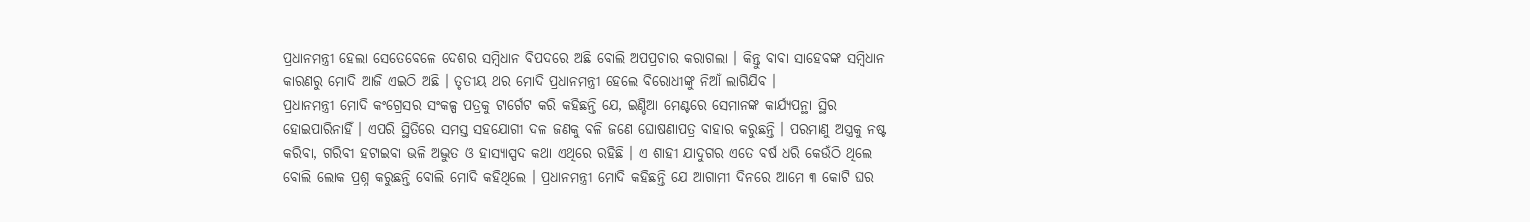ପ୍ରଧାନମନ୍ତ୍ରୀ ହେଲା ସେତେବେଳେ ଦେଶର ସମ୍ବିଧାନ ବିପଦରେ ଅଛି ବୋଲି ଅପପ୍ରଚାର କରାଗଲା । କିନ୍ତୁ ବାବା ସାହେବଙ୍କ ସମ୍ବିଧାନ କାରଣରୁ ମୋଦି ଆଜି ଏଇଠି ଅଛି । ତୃତୀୟ ଥର ମୋଦି ପ୍ରଧାନମନ୍ତ୍ରୀ ହେଲେ ବିରୋଧୀଙ୍କୁ ନିଆଁ ଲାଗିଯିବ ।
ପ୍ରଧାନମନ୍ତ୍ରୀ ମୋଦି କଂଗ୍ରେସର ସଂକଳ୍ପ ପତ୍ରକୁ ଟାର୍ଗେଟ କରି କହିଛନ୍ତି ଯେ, ଇଣ୍ଡିଆ ମେଣ୍ଟରେ ସେମାନଙ୍କ କାର୍ଯ୍ୟପନ୍ଥା ସ୍ଥିର ହୋଇପାରିନାହିଁ । ଏପରି ସ୍ଥିତିରେ ସମସ୍ତ ସହଯୋଗୀ ଦଳ ଜଣକୁ ବଳି ଜଣେ ଘୋଷଣାପତ୍ର ବାହାର କରୁଛନ୍ତି । ପରମାଣୁ ଅସ୍ତ୍ରକୁ ନଷ୍ଟ କରିବା, ଗରିବୀ ହଟାଇବା ଭଳି ଅଦ୍ଭୁତ ଓ ହାସ୍ୟାସ୍ପଦ କଥା ଏଥିରେ ରହିଛି । ଏ ଶାହୀ ଯାଦୁଗର ଏତେ ବର୍ଷ ଧରି କେଉଁଠି ଥିଲେ ବୋଲି ଲୋକ ପ୍ରଶ୍ନ କରୁଛନ୍ତି ବୋଲି ମୋଦି କହିଥିଲେ । ପ୍ରଧାନମନ୍ତ୍ରୀ ମୋଦି କହିଛନ୍ତି ଯେ ଆଗାମୀ ଦିନରେ ଆମେ ୩ କୋଟି ଘର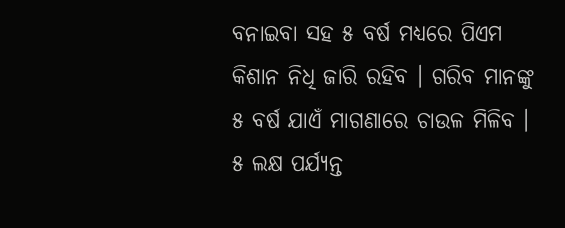ବନାଇବା ସହ ୫ ବର୍ଷ ମଧ୍ୟରେ ପିଏମ କିଶାନ ନିଧି ଜାରି ରହିବ । ଗରିବ ମାନଙ୍କୁ ୫ ବର୍ଷ ଯାଏଁ ମାଗଣାରେ ଚାଉଳ ମିଳିବ । ୫ ଲକ୍ଷ ପର୍ଯ୍ୟନ୍ତ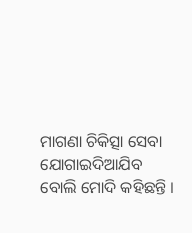ମାଗଣା ଚିକିତ୍ସା ସେବା ଯୋଗାଇଦିଆଯିବ ବୋଲି ମୋଦି କହିଛନ୍ତି ।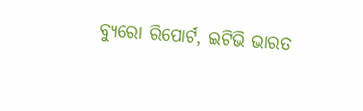ବ୍ୟୁରୋ ରିପୋର୍ଟ, ଇଟିଭି ଭାରତ